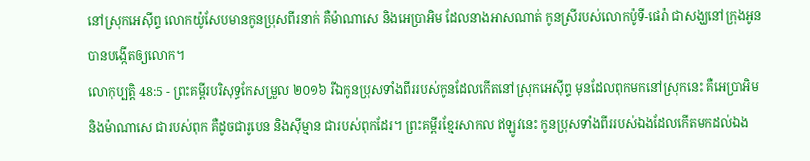នៅស្រុកអេស៊ីព្ទ លោកយ៉ូសែបមានកូនប្រុសពីរនាក់ គឺម៉ាណាសេ និងអេប្រាអិម ដែលនាងអាសណាត់ កូនស្រីរបស់លោកប៉ូទី-ផេរ៉ា ជាសង្ឃនៅក្រុងអូន បានបង្កើតឲ្យលោក។
លោកុប្បត្តិ 48:5 - ព្រះគម្ពីរបរិសុទ្ធកែសម្រួល ២០១៦ រីឯកូនប្រុសទាំងពីររបស់កូនដែលកើតនៅស្រុកអេស៊ីព្ទ មុនដែលពុកមកនៅស្រុកនេះ គឺអេប្រាអិម និងម៉ាណាសេ ជារបស់ពុក គឺដូចជារូបេន និងស៊ីម្មាន ជារបស់ពុកដែរ។ ព្រះគម្ពីរខ្មែរសាកល ឥឡូវនេះ កូនប្រុសទាំងពីររបស់ឯងដែលកើតមកដល់ឯង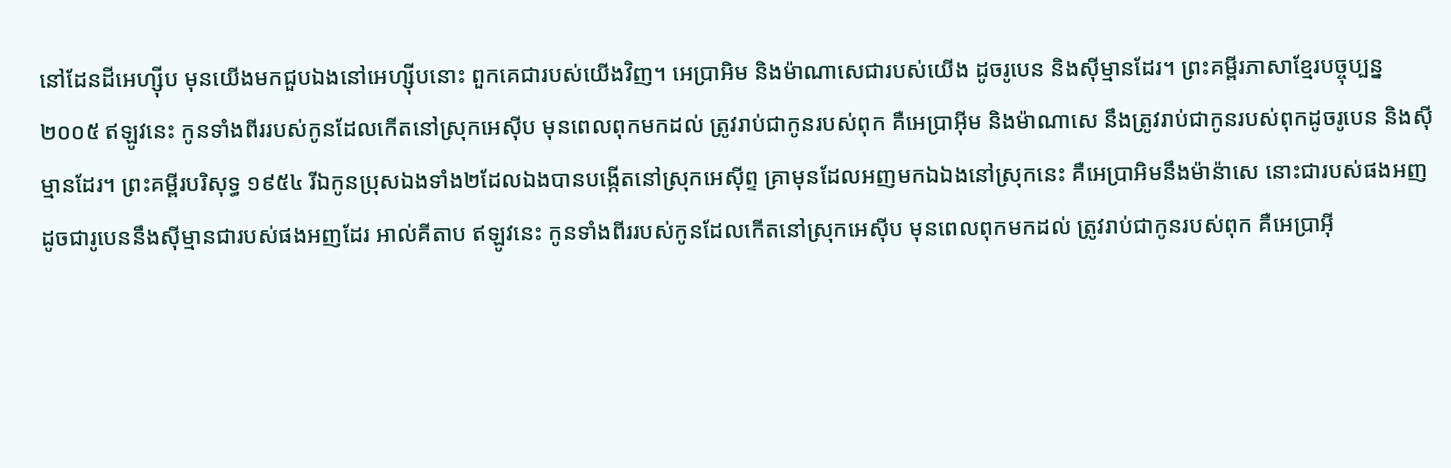នៅដែនដីអេហ្ស៊ីប មុនយើងមកជួបឯងនៅអេហ្ស៊ីបនោះ ពួកគេជារបស់យើងវិញ។ អេប្រាអិម និងម៉ាណាសេជារបស់យើង ដូចរូបេន និងស៊ីម្មានដែរ។ ព្រះគម្ពីរភាសាខ្មែរបច្ចុប្បន្ន ២០០៥ ឥឡូវនេះ កូនទាំងពីររបស់កូនដែលកើតនៅស្រុកអេស៊ីប មុនពេលពុកមកដល់ ត្រូវរាប់ជាកូនរបស់ពុក គឺអេប្រាអ៊ីម និងម៉ាណាសេ នឹងត្រូវរាប់ជាកូនរបស់ពុកដូចរូបេន និងស៊ីម្មានដែរ។ ព្រះគម្ពីរបរិសុទ្ធ ១៩៥៤ រីឯកូនប្រុសឯងទាំង២ដែលឯងបានបង្កើតនៅស្រុកអេស៊ីព្ទ គ្រាមុនដែលអញមកឯឯងនៅស្រុកនេះ គឺអេប្រាអិមនឹងម៉ាន៉ាសេ នោះជារបស់ផងអញដូចជារូបេននឹងស៊ីម្មានជារបស់ផងអញដែរ អាល់គីតាប ឥឡូវនេះ កូនទាំងពីររបស់កូនដែលកើតនៅស្រុកអេស៊ីប មុនពេលពុកមកដល់ ត្រូវរាប់ជាកូនរបស់ពុក គឺអេប្រាអ៊ី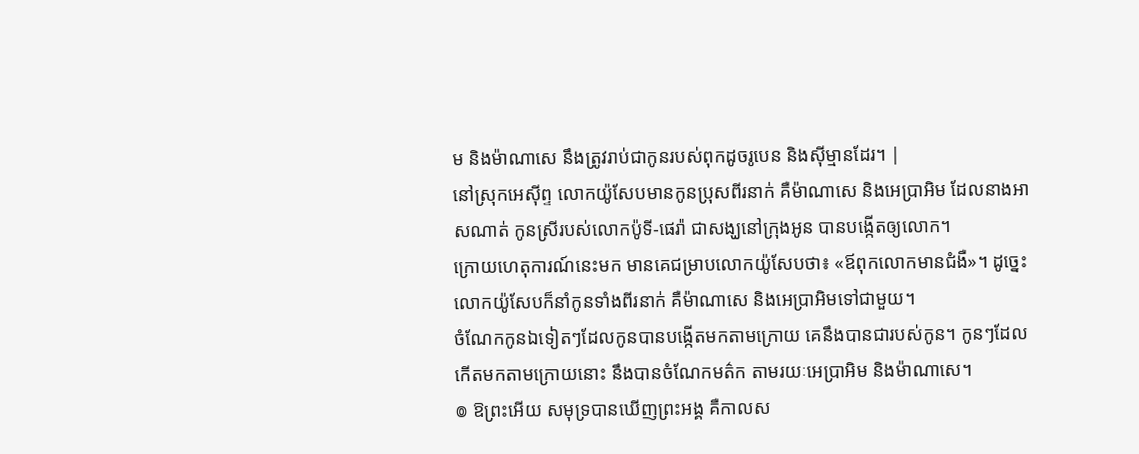ម និងម៉ាណាសេ នឹងត្រូវរាប់ជាកូនរបស់ពុកដូចរូបេន និងស៊ីម្មានដែរ។ |
នៅស្រុកអេស៊ីព្ទ លោកយ៉ូសែបមានកូនប្រុសពីរនាក់ គឺម៉ាណាសេ និងអេប្រាអិម ដែលនាងអាសណាត់ កូនស្រីរបស់លោកប៉ូទី-ផេរ៉ា ជាសង្ឃនៅក្រុងអូន បានបង្កើតឲ្យលោក។
ក្រោយហេតុការណ៍នេះមក មានគេជម្រាបលោកយ៉ូសែបថា៖ «ឪពុកលោកមានជំងឺ»។ ដូច្នេះ លោកយ៉ូសែបក៏នាំកូនទាំងពីរនាក់ គឺម៉ាណាសេ និងអេប្រាអិមទៅជាមួយ។
ចំណែកកូនឯទៀតៗដែលកូនបានបង្កើតមកតាមក្រោយ គេនឹងបានជារបស់កូន។ កូនៗដែលកើតមកតាមក្រោយនោះ នឹងបានចំណែកមត៌ក តាមរយៈអេប្រាអិម និងម៉ាណាសេ។
៙ ឱព្រះអើយ សមុទ្របានឃើញព្រះអង្គ គឺកាលស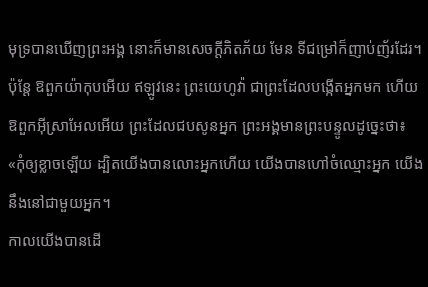មុទ្របានឃើញព្រះអង្គ នោះក៏មានសេចក្ដីភិតភ័យ មែន ទីជម្រៅក៏ញាប់ញ័រដែរ។
ប៉ុន្តែ ឱពួកយ៉ាកុបអើយ ឥឡូវនេះ ព្រះយេហូវ៉ា ជាព្រះដែលបង្កើតអ្នកមក ហើយឱពួកអ៊ីស្រាអែលអើយ ព្រះដែលជបសូនអ្នក ព្រះអង្គមានព្រះបន្ទូលដូច្នេះថា៖ «កុំឲ្យខ្លាចឡើយ ដ្បិតយើងបានលោះអ្នកហើយ យើងបានហៅចំឈ្មោះអ្នក យើងនឹងនៅជាមួយអ្នក។
កាលយើងបានដើ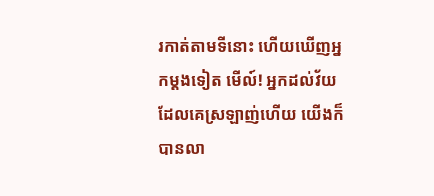រកាត់តាមទីនោះ ហើយឃើញអ្នកម្ដងទៀត មើល៍! អ្នកដល់វ័យដែលគេស្រឡាញ់ហើយ យើងក៏បានលា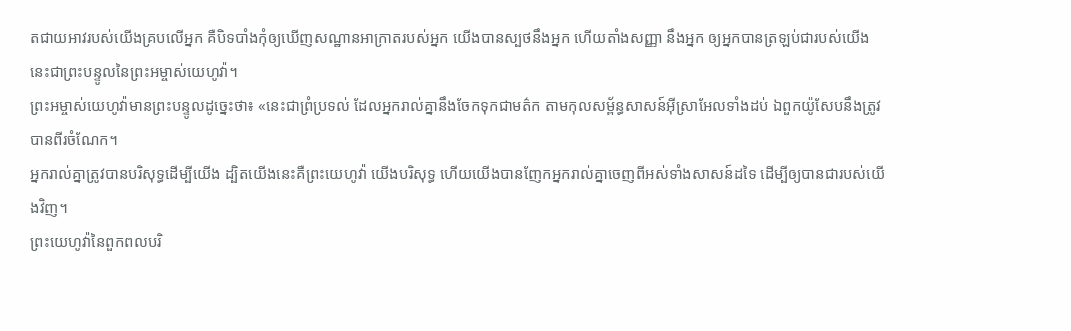តជាយអាវរបស់យើងគ្របលើអ្នក គឺបិទបាំងកុំឲ្យឃើញសណ្ឋានអាក្រាតរបស់អ្នក យើងបានស្បថនឹងអ្នក ហើយតាំងសញ្ញា នឹងអ្នក ឲ្យអ្នកបានត្រឡប់ជារបស់យើង នេះជាព្រះបន្ទូលនៃព្រះអម្ចាស់យេហូវ៉ា។
ព្រះអម្ចាស់យេហូវ៉ាមានព្រះបន្ទូលដូច្នេះថា៖ «នេះជាព្រំប្រទល់ ដែលអ្នករាល់គ្នានឹងចែកទុកជាមត៌ក តាមកុលសម្ព័ន្ធសាសន៍អ៊ីស្រាអែលទាំងដប់ ឯពួកយ៉ូសែបនឹងត្រូវបានពីរចំណែក។
អ្នករាល់គ្នាត្រូវបានបរិសុទ្ធដើម្បីយើង ដ្បិតយើងនេះគឺព្រះយេហូវ៉ា យើងបរិសុទ្ធ ហើយយើងបានញែកអ្នករាល់គ្នាចេញពីអស់ទាំងសាសន៍ដទៃ ដើម្បីឲ្យបានជារបស់យើងវិញ។
ព្រះយេហូវ៉ានៃពួកពលបរិ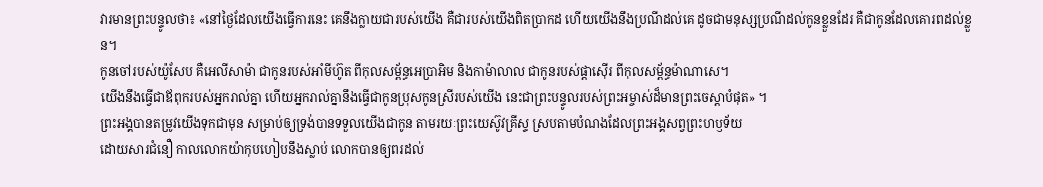វារមានព្រះបន្ទូលថា៖ «នៅថ្ងៃដែលយើងធ្វើការនេះ គេនឹងក្លាយជារបស់យើង គឺជារបស់យើងពិតប្រាកដ ហើយយើងនឹងប្រណីដល់គេ ដូចជាមនុស្សប្រណីដល់កូនខ្លួនដែរ គឺជាកូនដែលគោរពដល់ខ្លួន។
កូនចៅរបស់យ៉ូសែប គឺអេលីសាម៉ា ជាកូនរបស់អាំមីហ៊ូត ពីកុលសម្ព័ន្ធអេប្រាអិម និងកាម៉ាលាល ជាកូនរបស់ផ្តាស៊ើរ ពីកុលសម្ព័ន្ធម៉ាណាសេ។
យើងនឹងធ្វើជាឪពុករបស់អ្នករាល់គ្នា ហើយអ្នករាល់គ្នានឹងធ្វើជាកូនប្រុសកូនស្រីរបស់យើង នេះជាព្រះបន្ទូលរបស់ព្រះអម្ចាស់ដ៏មានព្រះចេស្តាបំផុត» ។
ព្រះអង្គបានតម្រូវយើងទុកជាមុន សម្រាប់ឲ្យទ្រង់បានទទួលយើងជាកូន តាមរយៈព្រះយេស៊ូវគ្រីស្ទ ស្របតាមបំណងដែលព្រះអង្គសព្វព្រះហឫទ័យ
ដោយសារជំនឿ កាលលោកយ៉ាកុបហៀបនឹងស្លាប់ លោកបានឲ្យពរដល់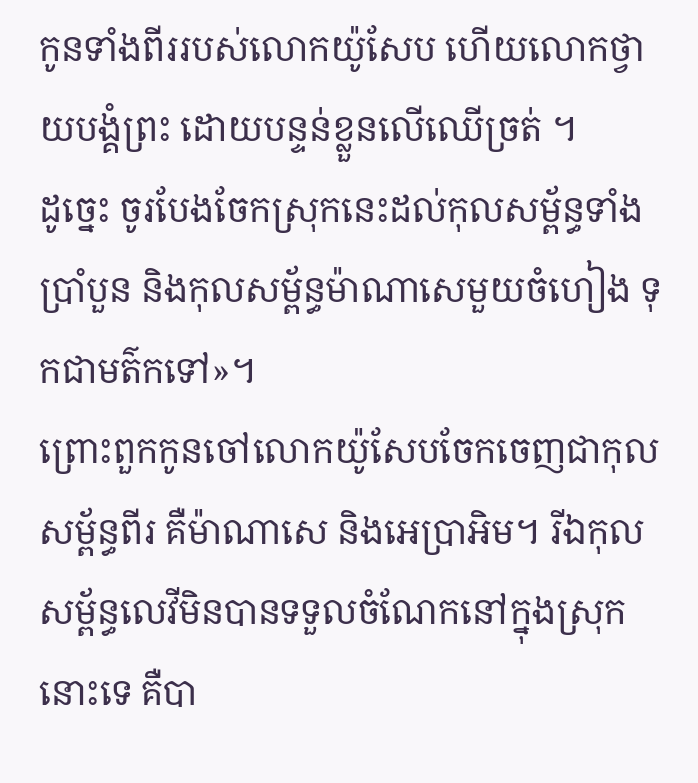កូនទាំងពីររបស់លោកយ៉ូសែប ហើយលោកថ្វាយបង្គំព្រះ ដោយបន្ទន់ខ្លួនលើឈើច្រត់ ។
ដូច្នេះ ចូរបែងចែកស្រុកនេះដល់កុលសម្ព័ន្ធទាំងប្រាំបួន និងកុលសម្ព័ន្ធម៉ាណាសេមួយចំហៀង ទុកជាមត៌កទៅ»។
ព្រោះពួកកូនចៅលោកយ៉ូសែបចែកចេញជាកុលសម្ព័ន្ធពីរ គឺម៉ាណាសេ និងអេប្រាអិម។ រីឯកុលសម្ព័ន្ធលេវីមិនបានទទួលចំណែកនៅក្នុងស្រុកនោះទេ គឺបា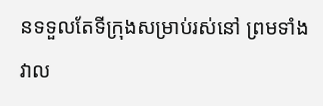នទទួលតែទីក្រុងសម្រាប់រស់នៅ ព្រមទាំងវាល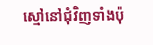ស្មៅនៅជុំវិញទាំងប៉ុ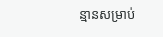ន្មានសម្រាប់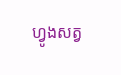ហ្វូងសត្វ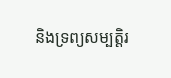និងទ្រព្យសម្បត្តិរ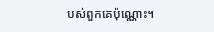បស់ពួកគេប៉ុណ្ណោះ។